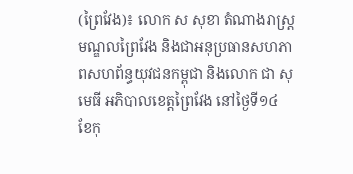(ព្រៃវែង)៖ លោក ស សុខា តំណាងរាស្រ្តមណ្ឌលព្រៃវែង និងជាអនុប្រធានសហភាពសហព័ន្ធយុវជនកម្ពុជា និងលោក ជា សុមេធី អភិបាលខេត្តព្រៃវែង នៅថ្ងៃទី១៤ ខែកុ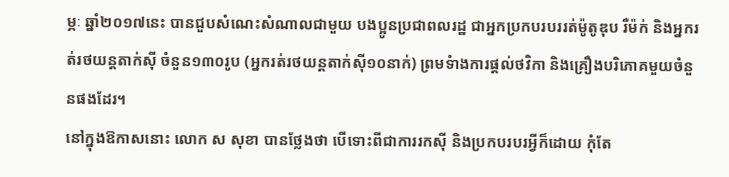ម្ភៈ ឆ្នាំ២០១៧នេះ បានជួបសំណេះសំណាលជាមួយ បងប្អូនប្រជាពលរដ្ឋ ជាអ្នកប្រកបរបររត់ម៉ូតូឌុប រឺម៉ក់ និងអ្នករត់រថយន្តតាក់ស៊ី ចំនួន១៣០រូប (អ្នករត់រថយន្តតាក់ស៊ី១០នាក់) ព្រមទំាងការផ្តល់ថវិកា និងគ្រឿងបរិភោគមួយចំនួនផងដែរ។
នៅក្នុងឱកាសនោះ លោក ស សុខា បានថ្លែងថា បើទោះពីជាការរកស៊ី និងប្រកបរបរអ្វីក៏ដោយ កុំតែ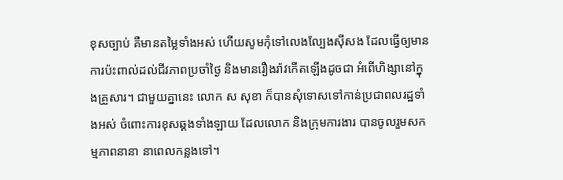ខុសច្បាប់ គឺមានតម្លៃទាំងអស់ ហើយសូមកុំទៅលេងល្បែងស៊ីសង ដែលធ្វើឲ្យមានការប៉ះពាល់ដល់ជីវភាពប្រចាំថ្ងៃ និងមានរឿងរ៉ាវកើតឡើងដូចជា អំពើហិង្សានៅក្នុងគ្រួសារ។ ជាមួយគ្នានេះ លោក ស សុខា ក៏បានសុំទោសទៅកាន់ប្រជាពលរដ្ឋទាំងអស់ ចំពោះការខុសឆ្គងទាំងឡាយ ដែលលោក និងក្រុមការងារ បានចូលរួមសកម្មភាពនានា នាពេលកន្លងទៅ។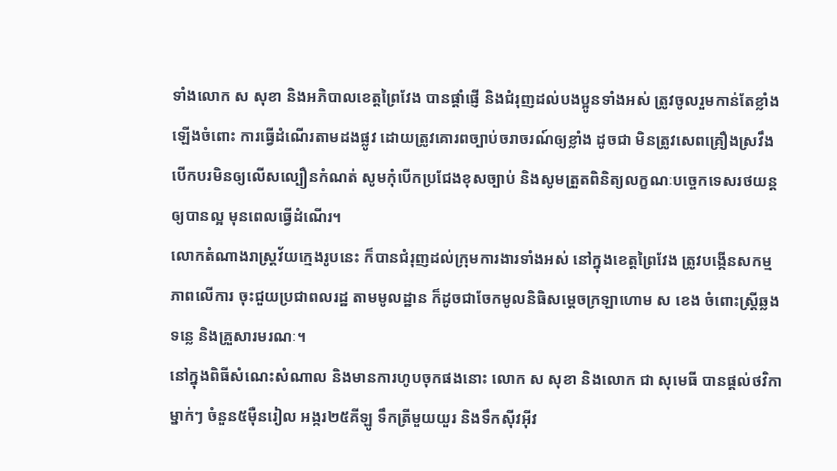ទាំងលោក ស សុខា និងអភិបាលខេត្តព្រៃវែង បានផ្តាំផ្ញើ និងជំរុញដល់បងប្អូនទាំងអស់ ត្រូវចូលរួមកាន់តែខ្លាំងឡើងចំពោះ ការធ្វើដំណើរតាមដងផ្លូវ ដោយត្រូវគោរពច្បាប់ចរាចរណ៍ឲ្យខ្លាំង ដូចជា មិនត្រូវសេពគ្រឿងស្រវឹង បើកបរមិនឲ្យលើសល្បឿនកំណត់ សូមកុំបើកប្រជែងខុសច្បាប់ និងសូមត្រួតពិនិត្យលក្ខណៈបច្ចេកទេសរថយន្តឲ្យបានល្អ មុនពេលធ្វើដំណើរ។
លោកតំណាងរាស្រ្តវ័យក្មេងរូបនេះ ក៏បានជំរុញដល់ក្រុមការងារទាំងអស់ នៅក្នុងខេត្តព្រៃវែង ត្រូវបង្កើនសកម្មភាពលើការ ចុះជួយប្រជាពលរដ្ឋ តាមមូលដ្ឋាន ក៏ដូចជាចែកមូលនិធិសម្តេចក្រឡាហោម ស ខេង ចំពោះស្ត្រីឆ្លងទន្លេ និងគ្រួសារមរណៈ។
នៅក្នុងពិធីសំណេះសំណាល និងមានការហូបចុកផងនោះ លោក ស សុខា និងលោក ជា សុមេធី បានផ្តល់ថវិកាម្នាក់ៗ ចំនួន៥ម៉ឺនរៀល អង្ករ២៥គីឡូ ទឹកត្រីមួយយួរ និងទឹកស៊ីវអ៊ីវ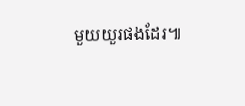មួយយួរផងដែរ៕